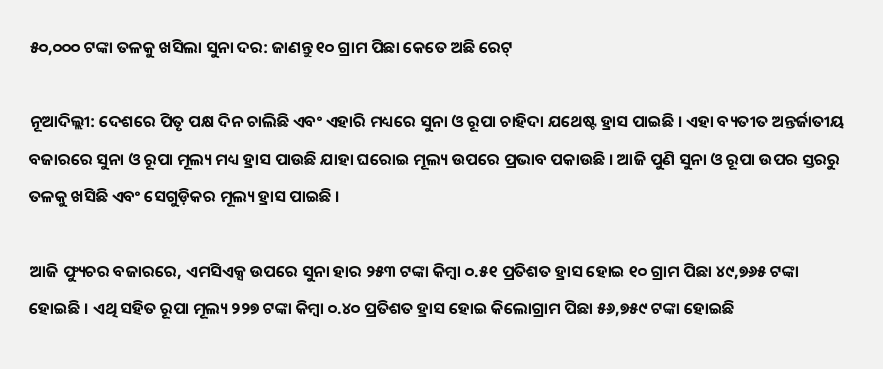୫୦,୦୦୦ ଟଙ୍କା ତଳକୁ ଖସିଲା ସୁନା ଦର: ଜାଣନ୍ତୁ ୧୦ ଗ୍ରାମ ପିଛା କେତେ ଅଛି ରେଟ୍

ନୂଆଦିଲ୍ଲୀ: ଦେଶରେ ପିତୃ ପକ୍ଷ ଦିନ ଚାଲିଛି ଏବଂ ଏହାରି ମଧ୍ୟରେ ସୁନା ଓ ରୂପା ଚାହିଦା ଯଥେଷ୍ଟ ହ୍ରାସ ପାଇଛି । ଏହା ବ୍ୟତୀତ ଅନ୍ତର୍ଜାତୀୟ ବଜାରରେ ସୁନା ଓ ରୂପା ମୂଲ୍ୟ ମଧ୍ୟ ହ୍ରାସ ପାଉଛି ଯାହା ଘରୋଇ ମୂଲ୍ୟ ଉପରେ ପ୍ରଭାବ ପକାଉଛି । ଆଜି ପୁଣି ସୁନା ଓ ରୂପା ଉପର ସ୍ତରରୁ ତଳକୁ ଖସିଛି ଏବଂ ସେଗୁଡ଼ିକର ମୂଲ୍ୟ ହ୍ରାସ ପାଇଛି ।

ଆଜି ଫ୍ୟୁଚର ବଜାରରେ, ଏମସିଏକ୍ସ ଉପରେ ସୁନା ହାର ୨୫୩ ଟଙ୍କା କିମ୍ବା ୦.୫୧ ପ୍ରତିଶତ ହ୍ରାସ ହୋଇ ୧୦ ଗ୍ରାମ ପିଛା ୪୯,୭୬୫ ଟଙ୍କା ହୋଇଛି । ଏଥି ସହିତ ରୂପା ମୂଲ୍ୟ ୨୨୭ ଟଙ୍କା କିମ୍ବା ୦.୪୦ ପ୍ରତିଶତ ହ୍ରାସ ହୋଇ କିଲୋଗ୍ରାମ ପିଛା ୫୬,୭୫୯ ଟଙ୍କା ହୋଇଛି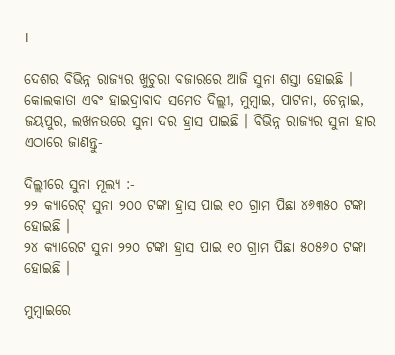।

ଦେଶର ବିଭିନ୍ନ ରାଜ୍ୟର ଖୁଚୁରା ବଜାରରେ ଆଜି ସୁନା ଶସ୍ତା ହୋଇଛି । କୋଲକାତା ଏବଂ ହାଇଦ୍ରାବାଦ ସମେତ ଦିଲ୍ଲୀ, ମୁମ୍ବାଇ, ପାଟନା, ଚେନ୍ନାଇ, ଜୟପୁର, ଲଖନଉରେ ସୁନା ଦର ହ୍ରାସ ପାଇଛି । ବିଭିନ୍ନ ରାଜ୍ୟର ସୁନା ହାର ଏଠାରେ ଜାଣନ୍ତୁ-

ଦିଲ୍ଲୀରେ ସୁନା ମୂଲ୍ୟ :-
୨୨ କ୍ୟାରେଟ୍ ସୁନା ୨୦୦ ଟଙ୍କା ହ୍ରାସ ପାଇ ୧୦ ଗ୍ରାମ ପିଛା ୪୬୩୫୦ ଟଙ୍କା ହୋଇଛି ।
୨୪ କ୍ୟାରେଟ ସୁନା ୨୨୦ ଟଙ୍କା ହ୍ରାସ ପାଇ ୧୦ ଗ୍ରାମ ପିଛା ୫୦୫୬୦ ଟଙ୍କା ହୋଇଛି ।

ମୁମ୍ବାଇରେ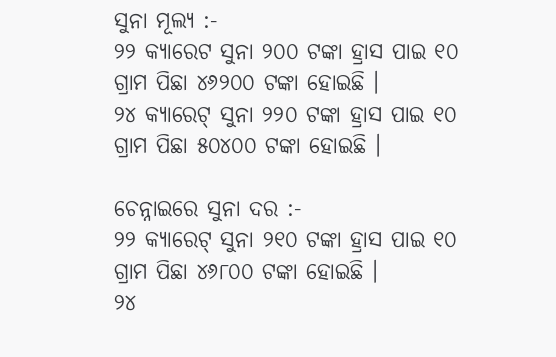ସୁନା ମୂଲ୍ୟ :-
୨୨ କ୍ୟାରେଟ ସୁନା ୨୦୦ ଟଙ୍କା ହ୍ରାସ ପାଇ ୧୦ ଗ୍ରାମ ପିଛା ୪୬୨୦୦ ଟଙ୍କା ହୋଇଛି ।
୨୪ କ୍ୟାରେଟ୍ ସୁନା ୨୨୦ ଟଙ୍କା ହ୍ରାସ ପାଇ ୧୦ ଗ୍ରାମ ପିଛା ୫୦୪୦୦ ଟଙ୍କା ହୋଇଛି ।

ଚେନ୍ନାଇରେ ସୁନା ଦର :-
୨୨ କ୍ୟାରେଟ୍ ସୁନା ୨୧୦ ଟଙ୍କା ହ୍ରାସ ପାଇ ୧୦ ଗ୍ରାମ ପିଛା ୪୬୮୦୦ ଟଙ୍କା ହୋଇଛି ।
୨୪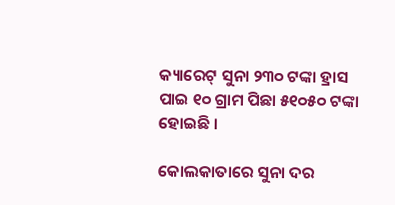କ୍ୟାରେଟ୍ ସୁନା ୨୩୦ ଟଙ୍କା ହ୍ରାସ ପାଇ ୧୦ ଗ୍ରାମ ପିଛା ୫୧୦୫୦ ଟଙ୍କା ହୋଇଛି ।

କୋଲକାତାରେ ସୁନା ଦର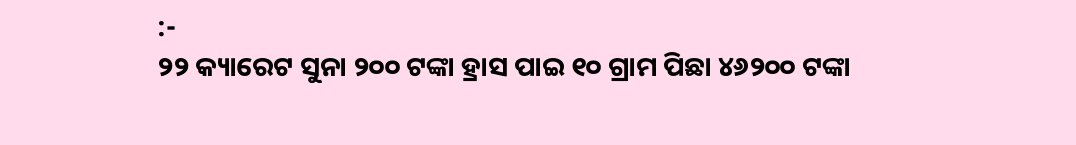:-
୨୨ କ୍ୟାରେଟ ସୁନା ୨୦୦ ଟଙ୍କା ହ୍ରାସ ପାଇ ୧୦ ଗ୍ରାମ ପିଛା ୪୬୨୦୦ ଟଙ୍କା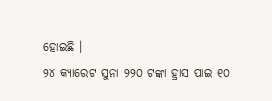ହୋଇଛି ।
୨୪ କ୍ୟାରେଟ ସୁନା ୨୨୦ ଟଙ୍କା ହ୍ରାସ ପାଇ ୧୦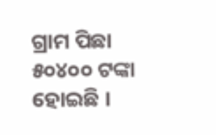ଗ୍ରାମ ପିଛା ୫୦୪୦୦ ଟଙ୍କା ହୋଇଛି ।